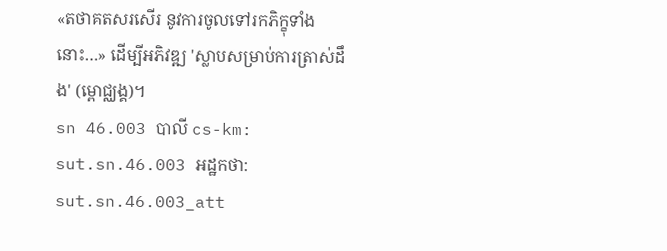«តថាគតសរសើរ នូវការចូលទៅរកភិក្ខុទាំងនោះ…» ដើម្បីអភិវឌ្ឍ 'ស្លាបសម្រាប់ការត្រាស់ដឹង' (ម្ពោជ្ឈង្គ)។
sn 46.003 បាលី cs-km: sut.sn.46.003 អដ្ឋកថា: sut.sn.46.003_att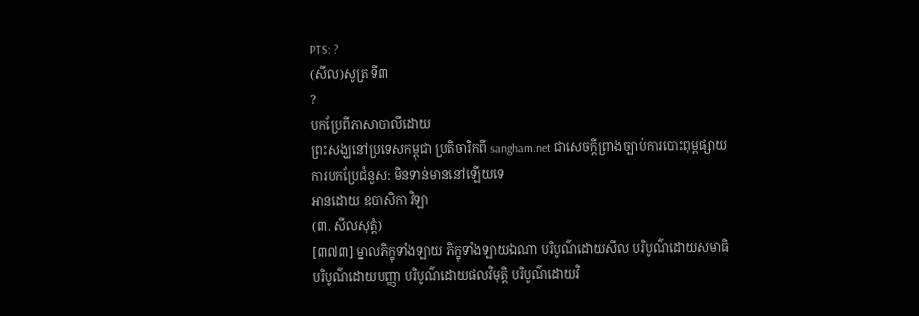PTS: ?
(សីល)សូត្រ ទី៣
?
បកប្រែពីភាសាបាលីដោយ
ព្រះសង្ឃនៅប្រទេសកម្ពុជា ប្រតិចារិកពី sangham.net ជាសេចក្តីព្រាងច្បាប់ការបោះពុម្ពផ្សាយ
ការបកប្រែជំនួស: មិនទាន់មាននៅឡើយទេ
អានដោយ ឧបាសិកា វិឡា
(៣. សីលសុត្តំ)
[៣៧៣] ម្នាលភិក្ខុទាំងឡាយ ភិក្ខុទាំងឡាយឯណា បរិបូណ៌ដោយសីល បរិបូណ៌ដោយសមាធិ បរិបូណ៌ដោយបញ្ញា បរិបូណ៌ដោយផលវិមុត្តិ បរិបូណ៌ដោយវិ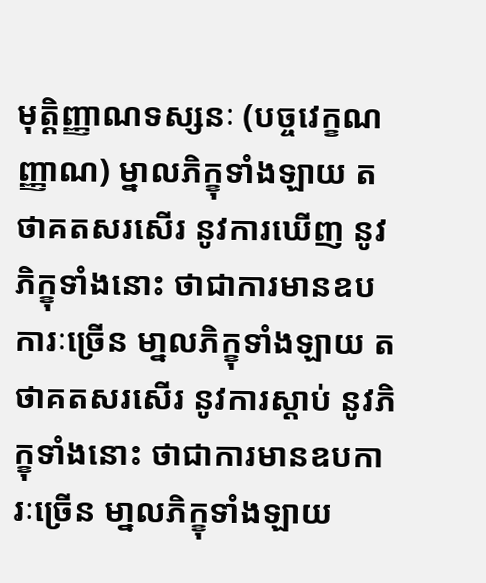មុត្តិញ្ញាណទស្សនៈ (បច្ចវេក្ខណញ្ញាណ) ម្នាលភិក្ខុទាំងឡាយ តថាគតសរសើរ នូវការឃើញ នូវភិក្ខុទាំងនោះ ថាជាការមានឧបការៈច្រើន មា្នលភិក្ខុទាំងឡាយ តថាគតសរសើរ នូវការស្តាប់ នូវភិក្ខុទាំងនោះ ថាជាការមានឧបការៈច្រើន មា្នលភិក្ខុទាំងឡាយ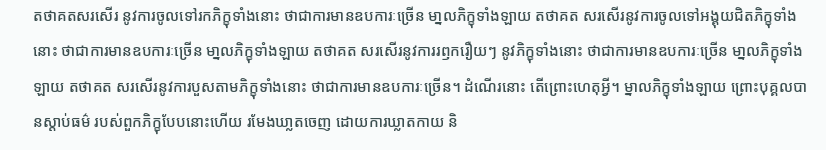តថាគតសរសើរ នូវការចូលទៅរកភិក្ខុទាំងនោះ ថាជាការមានឧបការៈច្រើន មា្នលភិក្ខុទាំងឡាយ តថាគត សរសើរនូវការចូលទៅអង្គុយជិតភិក្ខុទាំងនោះ ថាជាការមានឧបការៈច្រើន មា្នលភិក្ខុទាំងឡាយ តថាគត សរសើរនូវការរឭករឿយៗ នូវភិក្ខុទាំងនោះ ថាជាការមានឧបការៈច្រើន មា្នលភិក្ខុទាំងឡាយ តថាគត សរសើរនូវការបួសតាមភិក្ខុទាំងនោះ ថាជាការមានឧបការៈច្រើន។ ដំណើរនោះ តើព្រោះហេតុអ្វី។ ម្នាលភិក្ខុទាំងឡាយ ព្រោះបុគ្គលបានស្តាប់ធម៌ របស់ពួកភិក្ខុបែបនោះហើយ រមែងឃា្លតចេញ ដោយការឃ្លាតកាយ និ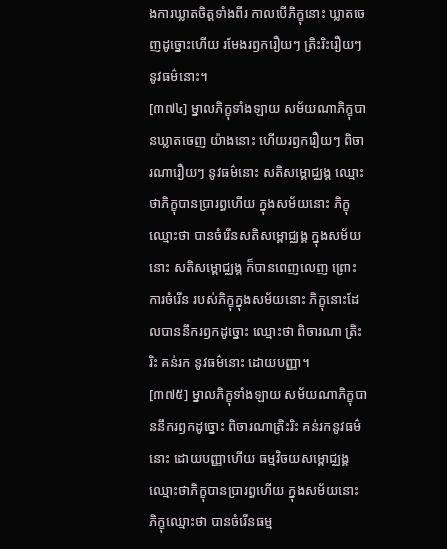ងការឃ្លាតចិត្តទាំងពីរ កាលបើភិក្ខុនោះ ឃ្លាតចេញដូច្នោះហើយ រមែងរឭករឿយៗ ត្រិះរិះរឿយៗ នូវធម៌នោះ។
[៣៧៤] ម្នាលភិក្ខុទាំងឡាយ សម័យណាភិក្ខុបានឃ្លាតចេញ យ៉ាងនោះ ហើយរឭករឿយៗ ពិចារណារឿយៗ នូវធម៌នោះ សតិសម្ពោជ្ឈង្គ ឈ្មោះថាភិក្ខុបានប្រារព្ធហើយ ក្នុងសម័យនោះ ភិក្ខុឈ្មោះថា បានចំរើនសតិសម្ពោជ្ឈង្គ ក្នុងសម័យនោះ សតិសម្ពោជ្ឈង្គ ក៏បានពេញលេញ ព្រោះការចំរើន របស់ភិក្ខុក្នុងសម័យនោះ ភិក្ខុនោះដែលបាននឹករឭកដូច្នោះ ឈ្មោះថា ពិចារណា ត្រិះរិះ គន់រក នូវធម៌នោះ ដោយបញ្ញា។
[៣៧៥] ម្នាលភិក្ខុទាំងឡាយ សម័យណាភិក្ខុបាននឹករឭកដូច្នោះ ពិចារណាត្រិះរិះ គន់រកនូវធម៌នោះ ដោយបញ្ញាហើយ ធម្មវិចយសម្ពោជ្ឈង្គ ឈ្មោះថាភិក្ខុបានប្រារព្ធហើយ ក្នុងសម័យនោះ ភិក្ខុឈ្មោះថា បានចំរើនធម្ម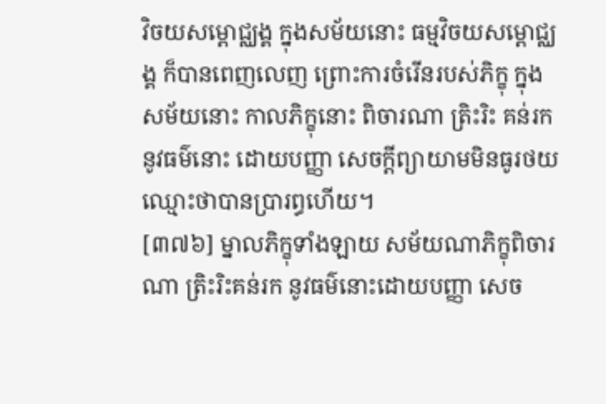វិចយសម្ពោជ្ឈង្គ ក្នុងសម័យនោះ ធម្មវិចយសម្ពោជ្ឈង្គ ក៏បានពេញលេញ ព្រោះការចំរើនរបស់ភិក្ខុ ក្នុងសម័យនោះ កាលភិក្ខុនោះ ពិចារណា ត្រិះរិះ គន់រកនូវធម៌នោះ ដោយបញ្ញា សេចក្តីព្យាយាមមិនធូរថយ ឈ្មោះថាបានប្រារព្ធហើយ។
[៣៧៦] ម្នាលភិក្ខុទាំងឡាយ សម័យណាភិក្ខុពិចារណា ត្រិះរិះគន់រក នូវធម៌នោះដោយបញ្ញា សេច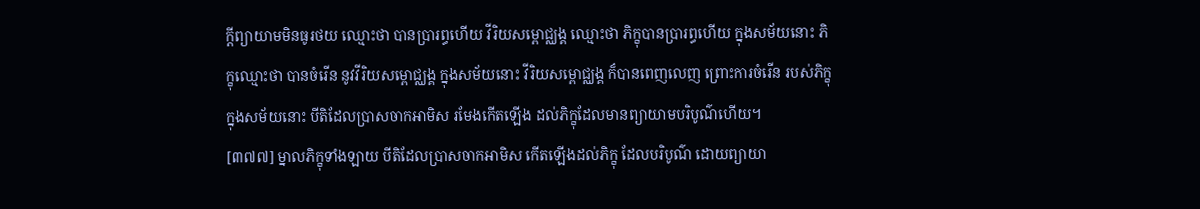ក្តីព្យាយាមមិនធូរថយ ឈ្មោះថា បានប្រារព្ធហើយ វីរិយសម្ពោជ្ឈង្គ ឈ្មោះថា ភិក្ខុបានប្រារព្ធហើយ ក្នុងសម័យនោះ ភិក្ខុឈ្មោះថា បានចំរើន នូវវីរិយសម្ពោជ្ឈង្គ ក្នុងសម័យនោះ វីរិយសម្ពោជ្ឈង្គ ក៏បានពេញលេញ ព្រោះការចំរើន របស់ភិក្ខុក្នុងសម័យនោះ បីតិដែលប្រាសចាកអាមិស រមែងកើតឡើង ដល់ភិក្ខុដែលមានព្យាយាមបរិបូណ៌ហើយ។
[៣៧៧] ម្នាលភិក្ខុទាំងឡាយ បីតិដែលប្រាសចាកអាមិស កើតឡើងដល់ភិក្ខុ ដែលបរិបូណ៌ ដោយព្យាយា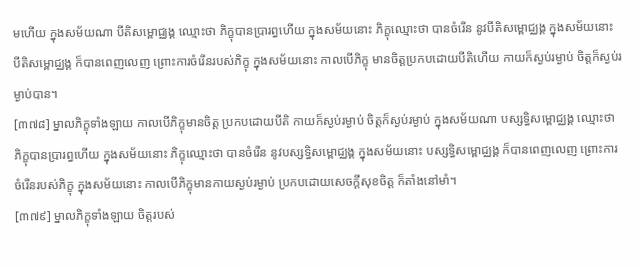មហើយ ក្នុងសម័យណា បីតិសម្ពោជ្ឈង្គ ឈ្មោះថា ភិក្ខុបានប្រារព្ធហើយ ក្នុងសម័យនោះ ភិក្ខុឈ្មោះថា បានចំរើន នូវបីតិសម្ពោជ្ឈង្គ ក្នុងសម័យនោះ បីតិសម្ពោជ្ឈង្គ ក៏បានពេញលេញ ព្រោះការចំរើនរបស់ភិក្ខុ ក្នុងសម័យនោះ កាលបើភិក្ខុ មានចិត្តប្រកបដោយបីតិហើយ កាយក៏ស្ងប់រម្ងាប់ ចិត្តក៏ស្ងប់រម្ងាប់បាន។
[៣៧៨] ម្នាលភិក្ខុទាំងឡាយ កាលបើភិក្ខុមានចិត្ត ប្រកបដោយបីតិ កាយក៏ស្ងប់រម្ងាប់ ចិត្តក៏ស្ងប់រម្ងាប់ ក្នុងសម័យណា បស្សទ្ធិសម្ពោជ្ឈង្គ ឈ្មោះថា ភិក្ខុបានប្រារព្ធហើយ ក្នុងសម័យនោះ ភិក្ខុឈ្មោះថា បានចំរើន នូវបស្សទ្ធិសម្ពោជ្ឈង្គ ក្នុងសម័យនោះ បស្សទ្ធិសម្ពោជ្ឈង្គ ក៏បានពេញលេញ ព្រោះការចំរើនរបស់ភិក្ខុ ក្នុងសម័យនោះ កាលបើភិក្ខុមានកាយស្ងប់រម្ងាប់ ប្រកបដោយសេចក្តីសុខចិត្ត ក៏តាំងនៅមាំ។
[៣៧៩] ម្នាលភិក្ខុទាំងឡាយ ចិត្តរបស់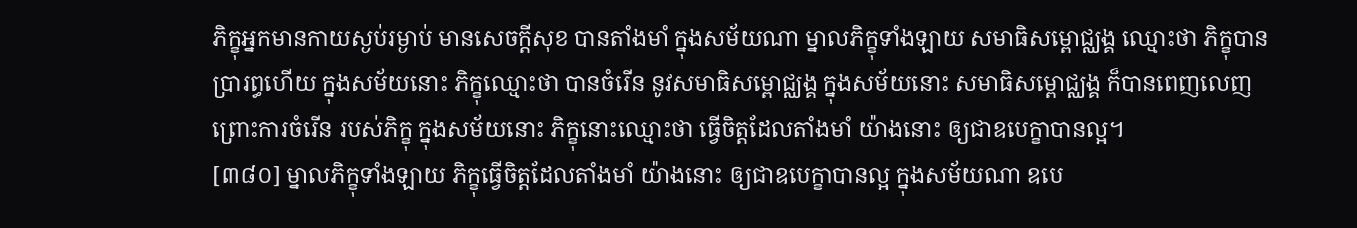ភិក្ខុអ្នកមានកាយស្ងប់រម្ងាប់ មានសេចក្តីសុខ បានតាំងមាំ ក្នុងសម័យណា ម្នាលភិក្ខុទាំងឡាយ សមាធិសម្ពោជ្ឈង្គ ឈ្មោះថា ភិក្ខុបានប្រារព្ធហើយ ក្នុងសម័យនោះ ភិក្ខុឈ្មោះថា បានចំរើន នូវសមាធិសម្ពោជ្ឈង្គ ក្នុងសម័យនោះ សមាធិសម្ពោជ្ឈង្គ ក៏បានពេញលេញ ព្រោះការចំរើន របស់ភិក្ខុ ក្នុងសម័យនោះ ភិក្ខុនោះឈ្មោះថា ធ្វើចិត្តដែលតាំងមាំ យ៉ាងនោះ ឲ្យជាឧបេក្ខាបានល្អ។
[៣៨០] ម្នាលភិក្ខុទាំងឡាយ ភិក្ខុធ្វើចិត្តដែលតាំងមាំ យ៉ាងនោះ ឲ្យជាឧបេក្ខាបានល្អ ក្នុងសម័យណា ឧបេ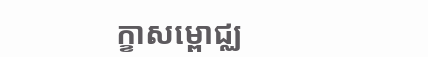ក្ខាសម្ពោជ្ឈ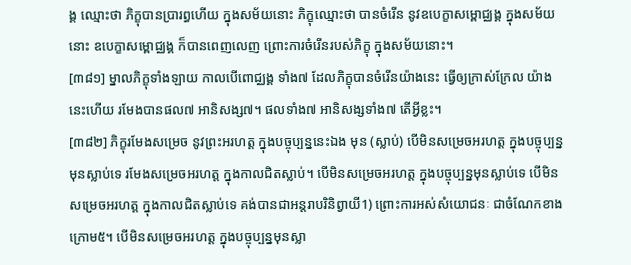ង្គ ឈ្មោះថា ភិក្ខុបានប្រារព្ធហើយ ក្នុងសម័យនោះ ភិក្ខុឈ្មោះថា បានចំរើន នូវឧបេក្ខាសម្ពោជ្ឈង្គ ក្នុងសម័យនោះ ឧបេក្ខាសម្ពោជ្ឈង្គ ក៏បានពេញលេញ ព្រោះការចំរើនរបស់ភិក្ខុ ក្នុងសម័យនោះ។
[៣៨១] ម្នាលភិក្ខុទាំងឡាយ កាលបើពោជ្ឈង្គ ទាំង៧ ដែលភិក្ខុបានចំរើនយ៉ាងនេះ ធ្វើឲ្យក្រាស់ក្រែល យ៉ាងនេះហើយ រមែងបានផល៧ អានិសង្ស៧។ ផលទាំង៧ អានិសង្សទាំង៧ តើអ្វីខ្លះ។
[៣៨២] ភិក្ខុរមែងសម្រេច នូវព្រះអរហត្ត ក្នុងបច្ចុប្បន្ននេះឯង មុន (ស្លាប់) បើមិនសម្រេចអរហត្ត ក្នុងបច្ចុប្បន្នមុនស្លាប់ទេ រមែងសម្រេចអរហត្ត ក្នុងកាលជិតស្លាប់។ បើមិនសម្រេចអរហត្ត ក្នុងបច្ចុប្បន្នមុនស្លាប់ទេ បើមិនសម្រេចអរហត្ត ក្នុងកាលជិតស្លាប់ទេ គង់បានជាអន្តរាបរិនិព្វាយី1) ព្រោះការអស់សំយោជនៈ ជាចំណែកខាងក្រោម៥។ បើមិនសម្រេចអរហត្ត ក្នុងបច្ចុប្បន្នមុនស្លា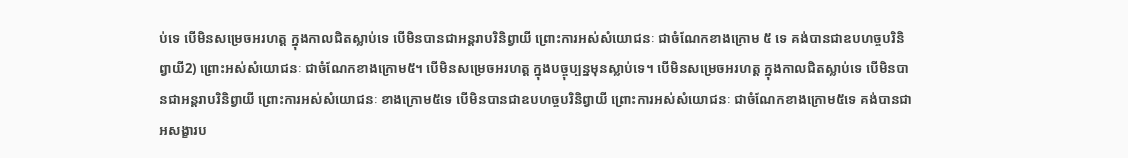ប់ទេ បើមិនសម្រេចអរហត្ត ក្នុងកាលជិតស្លាប់ទេ បើមិនបានជាអន្តរាបរិនិព្វាយី ព្រោះការអស់សំយោជនៈ ជាចំណែកខាងក្រោម ៥ ទេ គង់បានជាឧបហច្ចបរិនិព្វាយី2) ព្រោះអស់សំយោជនៈ ជាចំណែកខាងក្រោម៥។ បើមិនសម្រេចអរហត្ត ក្នុងបច្ចុប្បន្នមុនស្លាប់ទេ។ បើមិនសម្រេចអរហត្ត ក្នុងកាលជិតស្លាប់ទេ បើមិនបានជាអន្តរាបរិនិព្វាយី ព្រោះការអស់សំយោជនៈ ខាងក្រោម៥ទេ បើមិនបានជាឧបហច្ចបរិនិព្វាយី ព្រោះការអស់សំយោជនៈ ជាចំណែកខាងក្រោម៥ទេ គង់បានជាអសង្ខារប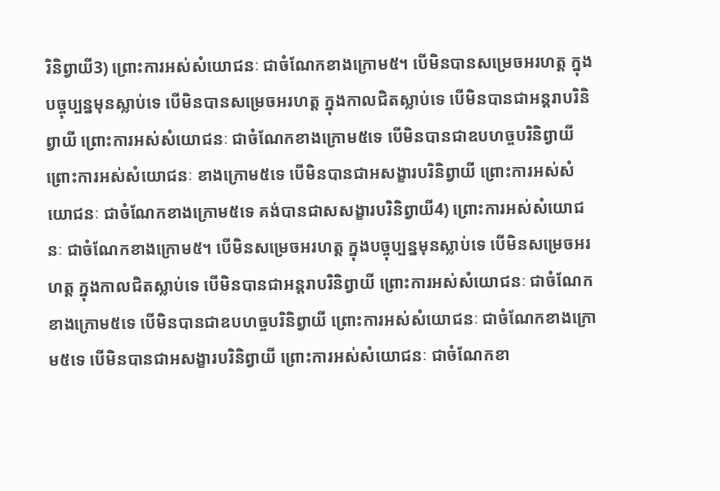រិនិព្វាយី3) ព្រោះការអស់សំយោជនៈ ជាចំណែកខាងក្រោម៥។ បើមិនបានសម្រេចអរហត្ត ក្នុងបច្ចុប្បន្នមុនស្លាប់ទេ បើមិនបានសម្រេចអរហត្ត ក្នុងកាលជិតស្លាប់ទេ បើមិនបានជាអន្តរាបរិនិព្វាយី ព្រោះការអស់សំយោជនៈ ជាចំណែកខាងក្រោម៥ទេ បើមិនបានជាឧបហច្ចបរិនិព្វាយី ព្រោះការអស់សំយោជនៈ ខាងក្រោម៥ទេ បើមិនបានជាអសង្ខារបរិនិព្វាយី ព្រោះការអស់សំយោជនៈ ជាចំណែកខាងក្រោម៥ទេ គង់បានជាសសង្ខារបរិនិព្វាយី4) ព្រោះការអស់សំយោជនៈ ជាចំណែកខាងក្រោម៥។ បើមិនសម្រេចអរហត្ត ក្នុងបច្ចុប្បន្នមុនស្លាប់ទេ បើមិនសម្រេចអរហត្ត ក្នុងកាលជិតស្លាប់ទេ បើមិនបានជាអន្តរាបរិនិព្វាយី ព្រោះការអស់សំយោជនៈ ជាចំណែកខាងក្រោម៥ទេ បើមិនបានជាឧបហច្ចបរិនិព្វាយី ព្រោះការអស់សំយោជនៈ ជាចំណែកខាងក្រោម៥ទេ បើមិនបានជាអសង្ខារបរិនិព្វាយី ព្រោះការអស់សំយោជនៈ ជាចំណែកខា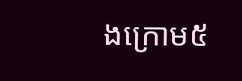ងក្រោម៥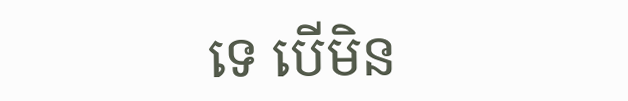ទេ បើមិន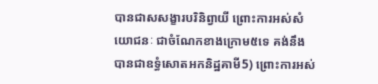បានជាសសង្ខារបរិនិព្វាយី ព្រោះការអស់សំយោជនៈ ជាចំណែកខាងក្រោម៥ទេ គង់នឹងបានជាឧទ្ធំសោតអកនិដ្ឋគាមី5) ព្រោះការអស់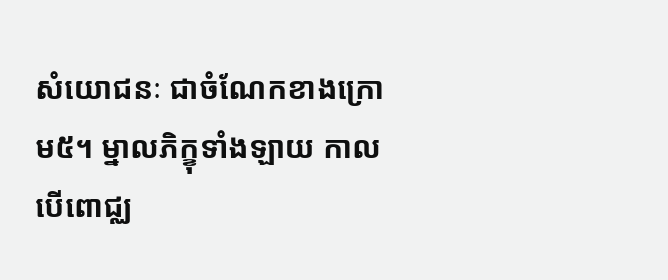សំយោជនៈ ជាចំណែកខាងក្រោម៥។ ម្នាលភិក្ខុទាំងឡាយ កាលបើពោជ្ឈ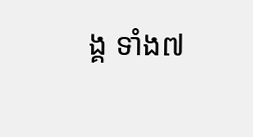ង្គ ទាំង៧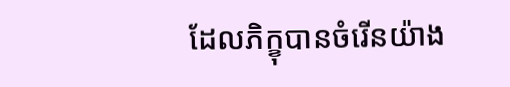ដែលភិក្ខុបានចំរើនយ៉ាង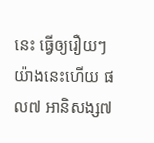នេះ ធ្វើឲ្យរឿយៗ យ៉ាងនេះហើយ ផល៧ អានិសង្ស៧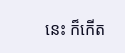នេះ ក៏កើត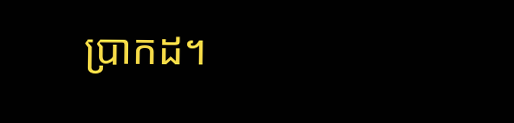ប្រាកដ។